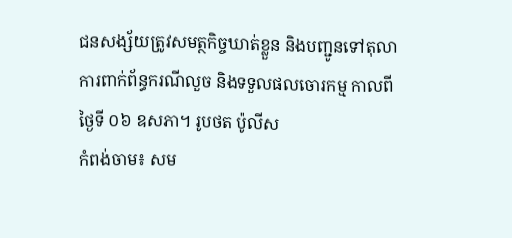ជនសង្ស័យត្រូវសមត្ថកិច្ចឃាត់ខ្លួន និងបញ្ជូនទៅតុលាការពាក់ព័ន្ធករណីលួច និងទទួលផលចោរកម្ម កាលពីថ្ងៃទី ០៦ ឧសភា។ រូបថត ប៉ូលីស
កំពង់ចាម៖ សម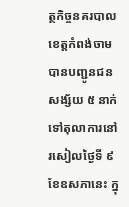ត្ថកិច្ចនគរបាលខេត្តកំពង់ចាមបានបញ្ជូនជនសង្ស័យ ៥ នាក់ ទៅតុលាការនៅរសៀលថ្ងៃទី ៩ ខែឧសភានេះ ក្នុ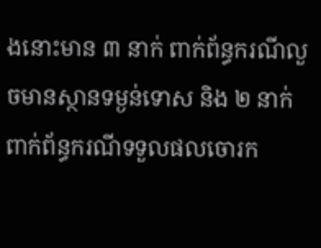ងនោះមាន ៣ នាក់ ពាក់ព័ន្ធករណីលួចមានស្ថានទម្ងន់ទោស និង ២ នាក់ ពាក់ព័ន្ធករណីទទួលផលចោរក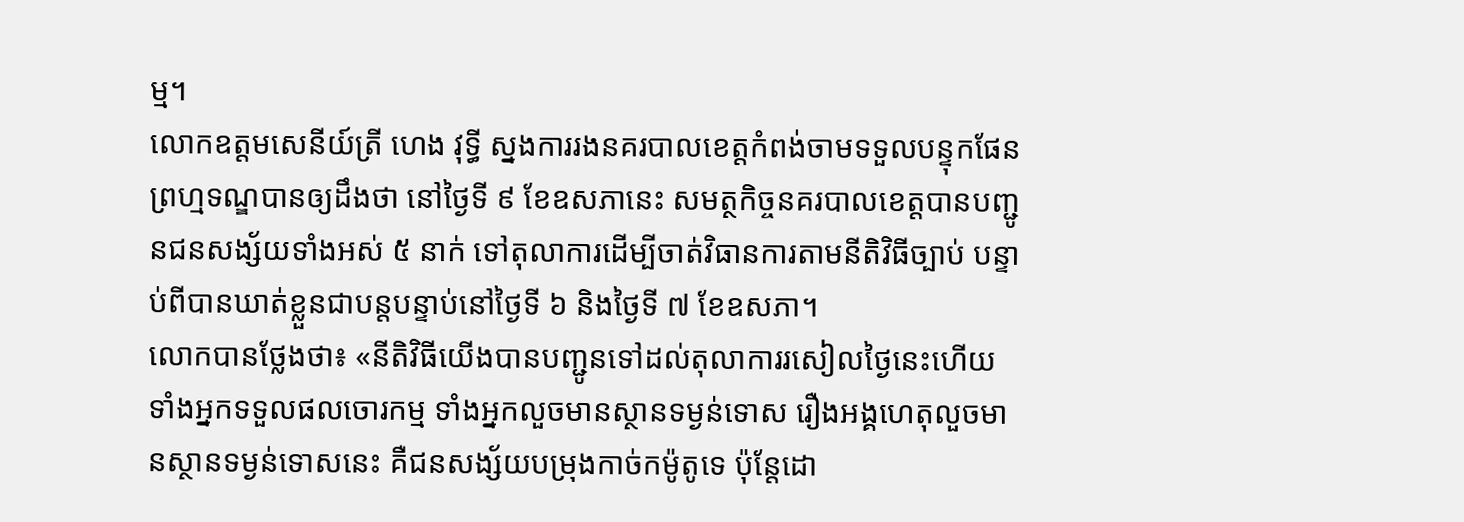ម្ម។
លោកឧត្ដមសេនីយ៍ត្រី ហេង វុទ្ធី ស្នងការរងនគរបាលខេត្តកំពង់ចាមទទួលបន្ទុកផែនព្រហ្មទណ្ឌបានឲ្យដឹងថា នៅថ្ងៃទី ៩ ខែឧសភានេះ សមត្ថកិច្ចនគរបាលខេត្តបានបញ្ជូនជនសង្ស័យទាំងអស់ ៥ នាក់ ទៅតុលាការដើម្បីចាត់វិធានការតាមនីតិវិធីច្បាប់ បន្ទាប់ពីបានឃាត់ខ្លួនជាបន្តបន្ទាប់នៅថ្ងៃទី ៦ និងថ្ងៃទី ៧ ខែឧសភា។
លោកបានថ្លែងថា៖ «នីតិវិធីយើងបានបញ្ជូនទៅដល់តុលាការរសៀលថ្ងៃនេះហើយ ទាំងអ្នកទទួលផលចោរកម្ម ទាំងអ្នកលួចមានស្ថានទម្ងន់ទោស រឿងអង្គហេតុលួចមានស្ថានទម្ងន់ទោសនេះ គឺជនសង្ស័យបម្រុងកាច់កម៉ូតូទេ ប៉ុន្តែដោ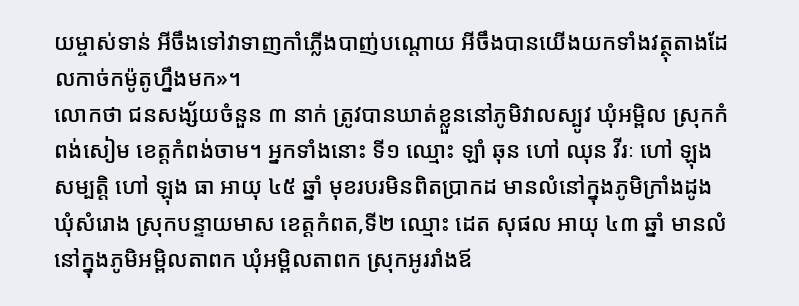យម្ចាស់ទាន់ អីចឹងទៅវាទាញកាំភ្លើងបាញ់បណ្តោយ អីចឹងបានយើងយកទាំងវត្ថុតាងដែលកាច់កម៉ូតូហ្នឹងមក»។
លោកថា ជនសង្ស័យចំនួន ៣ នាក់ ត្រូវបានឃាត់ខ្លួននៅភូមិវាលស្បូវ ឃុំអម្ពិល ស្រុកកំពង់សៀម ខេត្តកំពង់ចាម។ អ្នកទាំងនោះ ទី១ ឈ្មោះ ឡាំ ឆុន ហៅ ឈុន វីរៈ ហៅ ឡុង សម្បត្តិ ហៅ ឡុង ធា អាយុ ៤៥ ឆ្នាំ មុខរបរមិនពិតប្រាកដ មានលំនៅក្នុងភូមិក្រាំងដូង ឃុំសំរោង ស្រុកបន្ទាយមាស ខេត្តកំពត,ទី២ ឈ្មោះ ដេត សុផល អាយុ ៤៣ ឆ្នាំ មានលំនៅក្នុងភូមិអម្ពិលតាពក ឃុំអម្ពិលតាពក ស្រុកអូររាំងឪ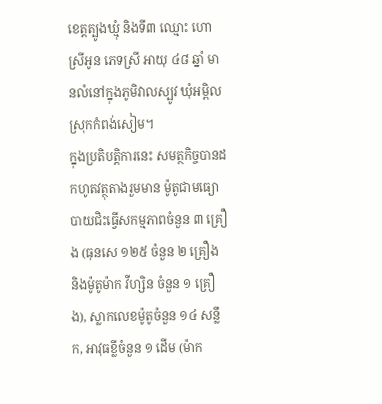ខេត្តត្បូងឃ្មុំ និងទី៣ ឈ្មោះ ហោ ស្រីអូន ភេទស្រី អាយុ ៤៨ ឆ្នាំ មានលំនៅក្នុងភូមិវាលស្បូវ ឃុំអម្ពិល ស្រុកកំពង់សៀម។
ក្នុងប្រតិបត្តិការនេះ សមត្ថកិច្ចបានដកហូតវត្ថុតាងរួមមាន ម៉ូតូជាមធ្យោបាយជិះធ្វើសកម្មភាពចំនួន ៣ គ្រឿង (ធុនសេ ១២៥ ចំនួន ២ គ្រឿង និងម៉ូតូម៉ាក វីហ្សិន ចំនួន ១ គ្រឿង), ស្លាកលេខម៉ូតូចំនួន ១៤ សន្លឹក, អាវុធខ្លីចំនួន ១ ដើម (ម៉ាក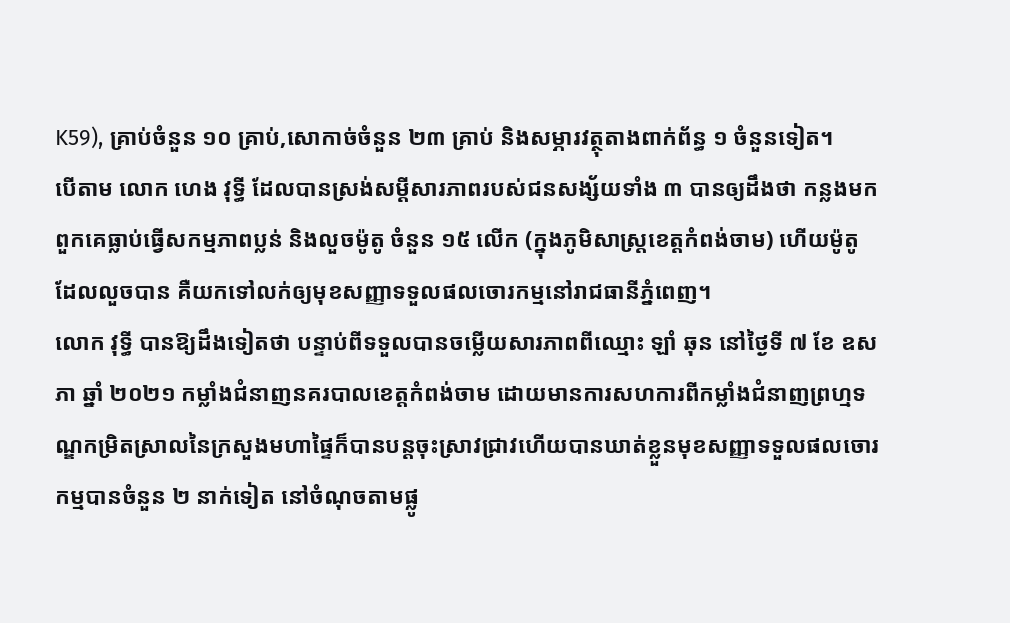K59), គ្រាប់ចំនួន ១០ គ្រាប់,សោកាច់ចំនួន ២៣ គ្រាប់ និងសម្ភារវត្ថុតាងពាក់ព័ន្ធ ១ ចំនួនទៀត។
បើតាម លោក ហេង វុទ្ធី ដែលបានស្រង់សម្ដីសារភាពរបស់ជនសង្ស័យទាំង ៣ បានឲ្យដឹងថា កន្លងមកពួកគេធ្លាប់ធ្វើសកម្មភាពប្លន់ និងលួចម៉ូតូ ចំនួន ១៥ លើក (ក្នុងភូមិសាស្ត្រខេត្តកំពង់ចាម) ហើយម៉ូតូដែលលួចបាន គឺយកទៅលក់ឲ្យមុខសញ្ញាទទួលផលចោរកម្មនៅរាជធានីភ្នំពេញ។
លោក វុទ្ធី បានឱ្យដឹងទៀតថា បន្ទាប់ពីទទួលបានចម្លើយសារភាពពីឈ្មោះ ឡាំ ឆុន នៅថ្ងៃទី ៧ ខែ ឧសភា ឆ្នាំ ២០២១ កម្លាំងជំនាញនគរបាលខេត្តកំពង់ចាម ដោយមានការសហការពីកម្លាំងជំនាញព្រហ្មទណ្ឌកម្រិតស្រាលនៃក្រសួងមហាផ្ទៃក៏បានបន្តចុះស្រាវជ្រាវហើយបានឃាត់ខ្លួនមុខសញ្ញាទទួលផលចោរកម្មបានចំនួន ២ នាក់ទៀត នៅចំណុចតាមផ្លូ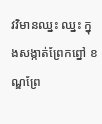វវិមានឈ្នះ ឈ្នះ ក្នុងសង្កាត់ព្រែកព្នៅ ខណ្ឌព្រែ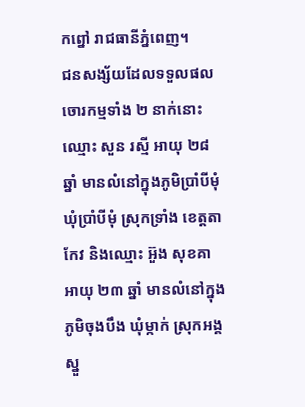កព្នៅ រាជធានីភ្នំពេញ។
ជនសង្ស័យដែលទទួលផលចោរកម្មទាំង ២ នាក់នោះ ឈ្មោះ សួន រស្មី អាយុ ២៨ ឆ្នាំ មានលំនៅក្នុងភូមិប្រាំបីមុំ ឃុំប្រាំបីមុំ ស្រុកទ្រាំង ខេត្តតាកែវ និងឈ្មោះ អ៊ួង សុខគា អាយុ ២៣ ឆ្នាំ មានលំនៅក្នុងភូមិចុងបឹង ឃុំម្កាក់ ស្រុកអង្គស្នួ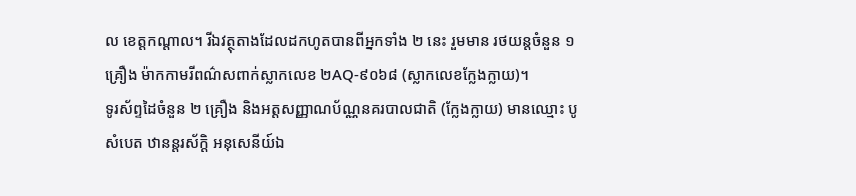ល ខេត្តកណ្ដាល។ រីឯវត្ថុតាងដែលដកហូតបានពីអ្នកទាំង ២ នេះ រួមមាន រថយន្តចំនួន ១ គ្រឿង ម៉ាកកាមរីពណ៌សពាក់ស្លាកលេខ ២AQ-៩០៦៨ (ស្លាកលេខក្លែងក្លាយ)។
ទូរស័ព្ទដៃចំនួន ២ គ្រឿង និងអត្តសញ្ញាណប័ណ្ណនគរបាលជាតិ (ក្លែងក្លាយ) មានឈ្មោះ បូ សំបេត ឋានន្តរស័កិ្ដ អនុសេនីយ៍ឯ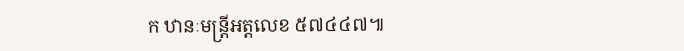ក ឋានៈមន្ត្រីអត្តលេខ ៥៧៤៤៧៕